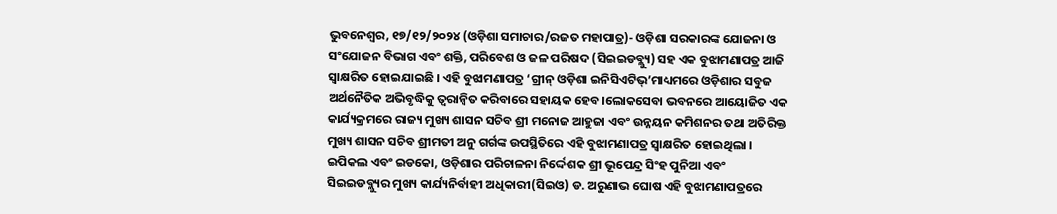ଭୁବନେଶ୍ୱର, ୧୭/୧୨/୨୦୨୪ (ଓଡ଼ିଶା ସମାଚାର/ରଜତ ମହାପାତ୍ର)- ଓଡ଼ିଶା ସରକାରଙ୍କ ଯୋଜନା ଓ ସଂଯୋଜନ ବିଭାଗ ଏବଂ ଶକ୍ତି, ପରିବେଶ ଓ ଜଳ ପରିଷଦ (ସିଇଇଡବ୍ଲ୍ୟୁ) ସହ ଏକ ବୁଝାମଣାପତ୍ର ଆଜି ସ୍ୱାକ୍ଷରିତ ହୋଇଯାଇଛି । ଏହି ବୁଝାମଣାପତ୍ର ‘ଗ୍ରୀନ୍ ଓଡ଼ିଶା ଇନିସିଏଟିଭ୍’ମାଧ୍ୟମରେ ଓଡ଼ିଶାର ସବୁଜ ଅର୍ଥନୈତିକ ଅଭିବୃଦ୍ଧିକୁ ତ୍ୱରାନ୍ୱିତ କରିବାରେ ସହାୟକ ହେବ।ଲୋକସେବା ଭବନରେ ଆୟୋଜିତ ଏକ କାର୍ଯ୍ୟକ୍ରମରେ ରାଜ୍ୟ ମୁଖ୍ୟ ଶାସନ ସଚିବ ଶ୍ରୀ ମନୋଜ ଆହୁଜା ଏବଂ ଉନ୍ନୟନ କମିଶନର ତଥା ଅତିରିକ୍ତ ମୁଖ୍ୟ ଶାସନ ସଚିବ ଶ୍ରୀମତୀ ଅନୁ ଗର୍ଗଙ୍କ ଉପସ୍ଥିତିରେ ଏହି ବୁଝାମଣାପତ୍ର ସ୍ୱାକ୍ଷରିତ ହୋଇଥିଲା । ଇପିକଲ ଏବଂ ଇଡକୋ, ଓଡ଼ିଶାର ପରିଚାଳନା ନିର୍ଦ୍ଦେଶକ ଶ୍ରୀ ଭୂପେନ୍ଦ୍ର ସିଂହ ପୁନିଆ ଏବଂ ସିଇଇଡବ୍ଲ୍ୟୁର ମୁଖ୍ୟ କାର୍ଯ୍ୟନିର୍ବାହୀ ଅଧିକାରୀ(ସିଇଓ) ଡ. ଅରୁଣାଭ ଘୋଷ ଏହି ବୁଝାମଣାପତ୍ରରେ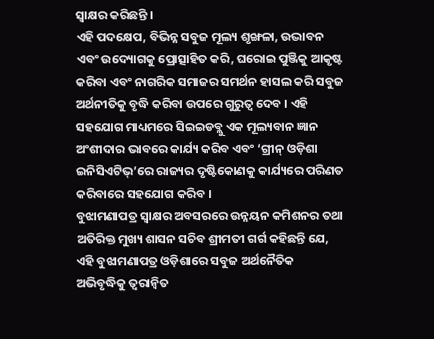ସ୍ୱାକ୍ଷର କରିଛନ୍ତି ।
ଏହି ପଦକ୍ଷେପ, ବିଭିନ୍ନ ସବୁଜ ମୂଲ୍ୟ ଶୃଙ୍ଖଳା, ଉଦ୍ଭାବନ ଏବଂ ଉଦ୍ୟୋଗକୁ ପ୍ରୋତ୍ସାହିତ କରି, ଘରୋଇ ପୁଞ୍ଜିକୁ ଆକୃଷ୍ଟ କରିବା ଏବଂ ନାଗରିକ ସମାଜର ସମର୍ଥନ ହାସଲ କରି ସବୁଜ ଅର୍ଥନୀତିକୁ ବୃଦ୍ଧି କରିବା ଉପରେ ଗୁରୁତ୍ୱ ଦେବ । ଏହି ସହଯୋଗ ମାଧ୍ୟମରେ ସିଇଇଡବ୍ଲୁ ଏକ ମୂଲ୍ୟବାନ ଜ୍ଞାନ ଅଂଶୀଦାର ଭାବରେ କାର୍ଯ୍ୟ କରିବ ଏବଂ ‘ଗ୍ରୀନ୍ ଓଡ଼ିଶା ଇନିସିଏଟିଭ୍’ରେ ରାଜ୍ୟର ଦୃଷ୍ଟିକୋଣକୁ କାର୍ଯ୍ୟରେ ପରିଣତ କରିବାରେ ସହଯୋଗ କରିବ ।
ବୁଝାମଣାପତ୍ର ସ୍ୱାକ୍ଷର ଅବସରରେ ଉନ୍ନୟନ କମିଶନର ତଥା ଅତିରିକ୍ତ ମୁଖ୍ୟ ଶାସନ ସଚିବ ଶ୍ରୀମତୀ ଗର୍ଗ କହିଛନ୍ତି ଯେ, ଏହି ବୁଝାମଣାପତ୍ର ଓଡ଼ିଶାରେ ସବୁଜ ଅର୍ଥନୈତିକ ଅଭିବୃଦ୍ଧିକୁ ତ୍ୱରାନ୍ୱିତ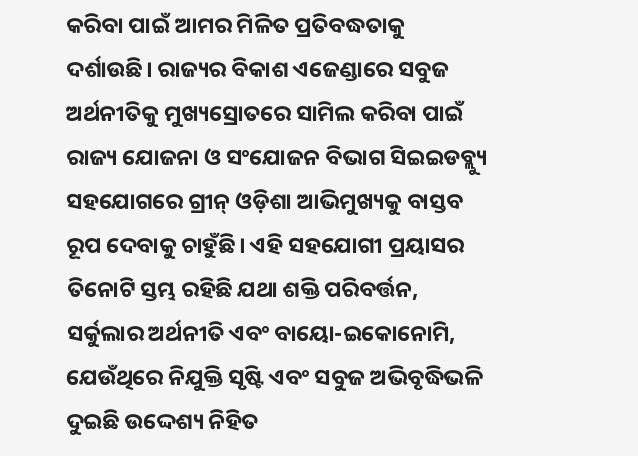କରିବା ପାଇଁ ଆମର ମିଳିତ ପ୍ରତିବଦ୍ଧତାକୁ ଦର୍ଶାଉଛି। ରାଜ୍ୟର ବିକାଶ ଏଜେଣ୍ଡାରେ ସବୁଜ ଅର୍ଥନୀତିକୁ ମୁଖ୍ୟସ୍ରୋତରେ ସାମିଲ କରିବା ପାଇଁ ରାଜ୍ୟ ଯୋଜନା ଓ ସଂଯୋଜନ ବିଭାଗ ସିଇଇଡବ୍ଲ୍ୟୁ ସହଯୋଗରେ ଗ୍ରୀନ୍ ଓଡ଼ିଶା ଆଭିମୁଖ୍ୟକୁ ବାସ୍ତବ ରୂପ ଦେବାକୁ ଚାହୁଁଛି। ଏହି ସହଯୋଗୀ ପ୍ରୟାସର ତିନୋଟି ସ୍ତମ୍ଭ ରହିଛି ଯଥା ଶକ୍ତି ପରିବର୍ତ୍ତନ, ସର୍କୁଲାର ଅର୍ଥନୀତି ଏବଂ ବାୟୋ-ଇକୋନୋମି, ଯେଉଁଥିରେ ନିଯୁକ୍ତି ସୃଷ୍ଟି ଏବଂ ସବୁଜ ଅଭିବୃଦ୍ଧିଭଳି ଦୁଇଛି ଉଦ୍ଦେଶ୍ୟ ନିହିତ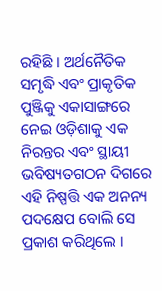ରହିଛି । ଅର୍ଥନୈତିକ ସମୃଦ୍ଧି ଏବଂ ପ୍ରାକୃତିକ ପୁଞ୍ଜିକୁ ଏକାସାଙ୍ଗରେ ନେଇ ଓଡ଼ିଶାକୁ ଏକ ନିରନ୍ତର ଏବଂ ସ୍ଥାୟୀ ଭବିଷ୍ୟତଗଠନ ଦିଗରେ ଏହି ନିଷ୍ପତ୍ତି ଏକ ଅନନ୍ୟ ପଦକ୍ଷେପ ବୋଲି ସେ ପ୍ରକାଶ କରିଥିଲେ ।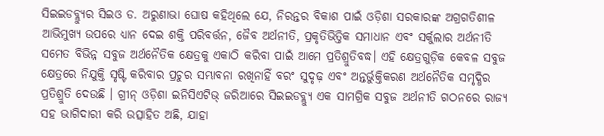ସିଇଇଡବ୍ଲ୍ୟୁର ସିଇଓ ଡ. ଅରୁଣାଭା ଘୋଷ କହିଥିଲେ ଯେ, ନିରନ୍ତର ବିକାଶ ପାଇଁ ଓଡ଼ିଶା ସରକାରଙ୍କ ଅଗ୍ରଗତିଶୀଳ ଆଭିମୁଖ୍ୟ ଉପରେ ଧ୍ୟାନ ଦେଇ ଶକ୍ତି ପରିବର୍ତ୍ତନ, ଜୈବ ଅର୍ଥନୀତି, ପ୍ରକୃତିଭିତ୍ତିକ ସମାଧାନ ଏବଂ ସର୍କୁଲାର ଅର୍ଥନୀତି ସମେତ ବିଭିନ୍ନ ସବୁଜ ଅର୍ଥନୈତିକ କ୍ଷେତ୍ରକୁ ଏକାଠି କରିବା ପାଇଁ ଆମେ ପ୍ରତିଶ୍ରୁତିବଦ୍ଧ। ଏହି କ୍ଷେତ୍ରଗୁଡ଼ିକ କେବଳ ସବୁଜ କ୍ଷେତ୍ରରେ ନିଯୁକ୍ତି ସୃଷ୍ଟି କରିବାର ପ୍ରଚୁର ସମ୍ଭାବନା ରଖିନାହିଁ ବରଂ ସୁଦୃଢ଼ ଏବଂ ଅନ୍ତର୍ଭୁକ୍ତିକରଣ ଅର୍ଥନୈତିକ ସମୃଦ୍ଧିର ପ୍ରତିଶ୍ରୁତି ଦେଉଛି । ଗ୍ରୀନ୍ ଓଡ଼ିଶା ଇନିସିଏଟିଭ୍ ଜରିଆରେ ସିଇଇଡବ୍ଲ୍ୟୁ ଏକ ସାମଗ୍ରିକ ସବୁଜ ଅର୍ଥନୀତି ଗଠନରେ ରାଜ୍ୟ ସହ ଭାଗିଦାରୀ କରି ଉତ୍ସାହିତ ଅଛି, ଯାହା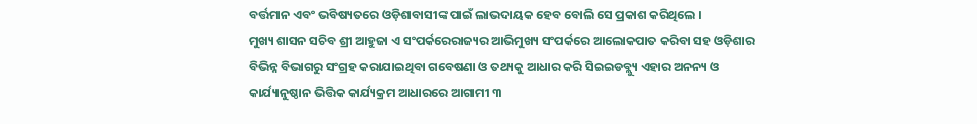ବର୍ତ୍ତମାନ ଏବଂ ଭବିଷ୍ୟତରେ ଓଡ଼ିଶାବାସୀଙ୍କ ପାଇଁ ଲାଭଦାୟକ ହେବ ବୋଲି ସେ ପ୍ରକାଶ କରିଥିଲେ ।
ମୁଖ୍ୟ ଶାସନ ସଚିବ ଶ୍ରୀ ଆହୁଜା ଏ ସଂପର୍କରେରାଜ୍ୟର ଆଭିମୁଖ୍ୟ ସଂପର୍କରେ ଆଲୋକପାତ କରିବା ସହ ଓଡ଼ିଶାର ବିଭିନ୍ନ ବିଭାଗରୁ ସଂଗ୍ରହ କରାଯାଇଥିବା ଗବେଷଣା ଓ ତଥ୍ୟକୁ ଆଧାର କରି ସିଇଇଡବ୍ଲ୍ୟୁ ଏହାର ଅନନ୍ୟ ଓ କାର୍ଯ୍ୟାନୁଷ୍ଠାନ ଭିତ୍ତିକ କାର୍ଯ୍ୟକ୍ରମ ଆଧାରରେ ଆଗାମୀ ୩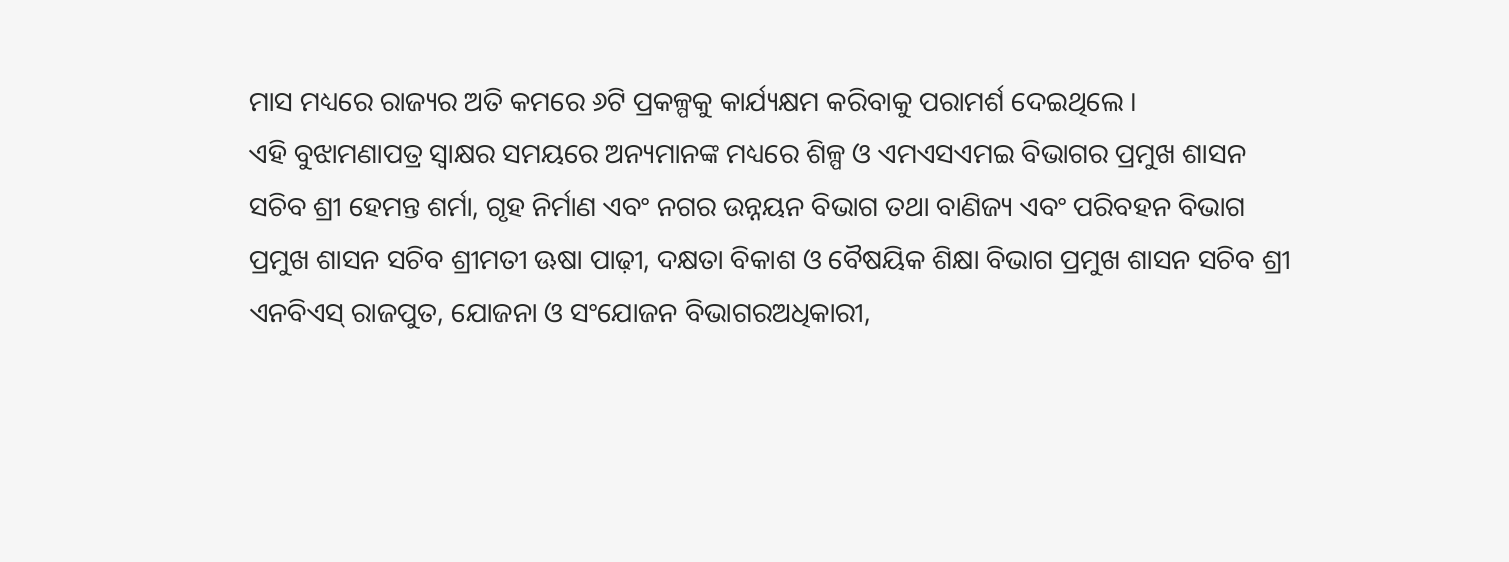ମାସ ମଧ୍ୟରେ ରାଜ୍ୟର ଅତି କମରେ ୬ଟି ପ୍ରକଳ୍ପକୁ କାର୍ଯ୍ୟକ୍ଷମ କରିବାକୁ ପରାମର୍ଶ ଦେଇଥିଲେ ।
ଏହି ବୁଝାମଣାପତ୍ର ସ୍ୱାକ୍ଷର ସମୟରେ ଅନ୍ୟମାନଙ୍କ ମଧ୍ୟରେ ଶିଳ୍ପ ଓ ଏମଏସଏମଇ ବିଭାଗର ପ୍ରମୁଖ ଶାସନ ସଚିବ ଶ୍ରୀ ହେମନ୍ତ ଶର୍ମା, ଗୃହ ନିର୍ମାଣ ଏବଂ ନଗର ଉନ୍ନୟନ ବିଭାଗ ତଥା ବାଣିଜ୍ୟ ଏବଂ ପରିବହନ ବିଭାଗ ପ୍ରମୁଖ ଶାସନ ସଚିବ ଶ୍ରୀମତୀ ଊଷା ପାଢ଼ୀ, ଦକ୍ଷତା ବିକାଶ ଓ ବୈଷୟିକ ଶିକ୍ଷା ବିଭାଗ ପ୍ରମୁଖ ଶାସନ ସଚିବ ଶ୍ରୀ ଏନବିଏସ୍ ରାଜପୁତ, ଯୋଜନା ଓ ସଂଯୋଜନ ବିଭାଗରଅଧିକାରୀ,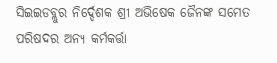ସିଇଇଡବ୍ଲୁର ନିର୍ଦ୍ଦେଶକ ଶ୍ରୀ ଅଭିଷେକ ଜୈନଙ୍କ ସମେତ ପରିଷଦର ଅନ୍ୟ କର୍ମକର୍ତ୍ତା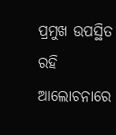ପ୍ରମୁଖ ଉପସ୍ଥିତ ରହି ଆଲୋଚନାରେ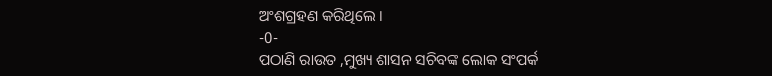ଅଂଶଗ୍ରହଣ କରିଥିଲେ ।
-0-
ପଠାଣି ରାଉତ ,ମୁଖ୍ୟ ଶାସନ ସଚିବଙ୍କ ଲୋକ ସଂପର୍କ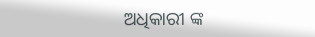ଅଧିକାରୀ ଙ୍କ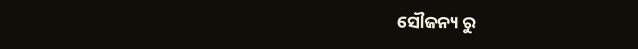ସୌଜନ୍ୟ ରୁ